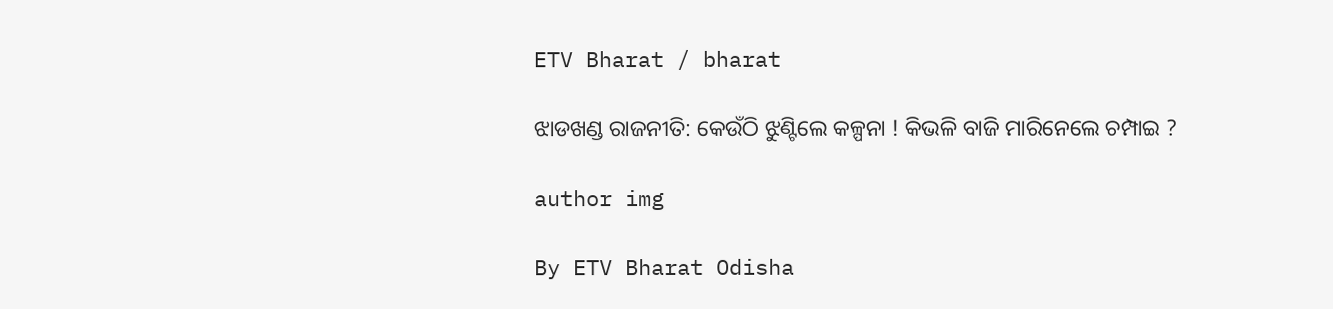ETV Bharat / bharat

ଝାଡଖଣ୍ଡ ରାଜନୀତି: କେଉଁଠି ଝୁଣ୍ଟିଲେ କଳ୍ପନା ! କିଭଳି ବାଜି ମାରିନେଲେ ଚମ୍ପାଇ ?

author img

By ETV Bharat Odisha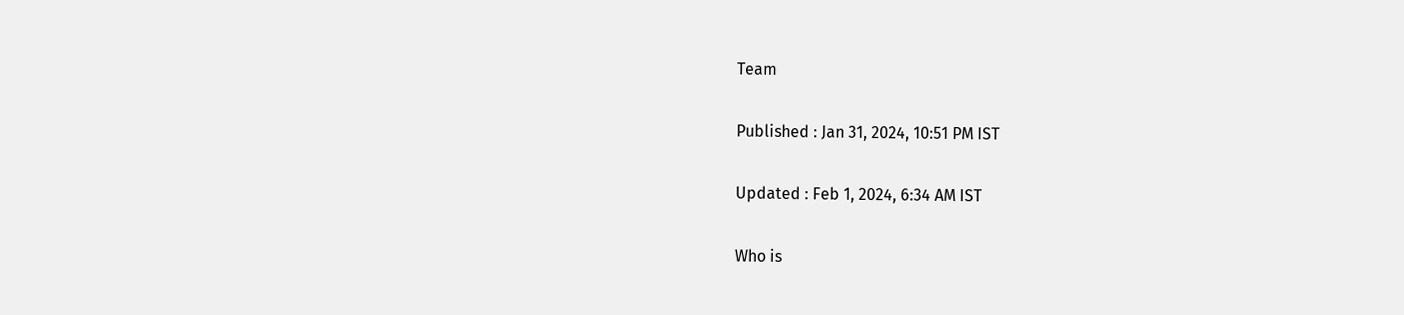Team

Published : Jan 31, 2024, 10:51 PM IST

Updated : Feb 1, 2024, 6:34 AM IST

Who is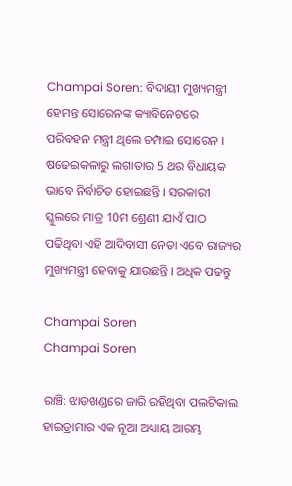Champai Soren: ବିଦାୟୀ ମୁଖ୍ୟମନ୍ତ୍ରୀ ହେମନ୍ତ ସୋରେନଙ୍କ କ୍ୟାବିନେଟରେ ପରିବହନ ମନ୍ତ୍ରୀ ଥିଲେ ଚମ୍ପାଇ ସୋରେନ । ଷଢେଇକଳାରୁ ଲଗାତାର 5 ଥର ବିଧାୟକ ଭାବେ ନିର୍ବାଚିତ ହୋଇଛନ୍ତି । ସରକାରୀ ସ୍କୁଲରେ ମାତ୍ର 10ମ ଶ୍ରେଣୀ ଯାଏଁ ପାଠ ପଢିଥିବା ଏହି ଆଦିବାସୀ ନେତା ଏବେ ରାଜ୍ୟର ମୁଖ୍ୟମନ୍ତ୍ରୀ ହେବାକୁ ଯାଉଛନ୍ତି । ଅଧିକ ପଢନ୍ତୁ

Champai Soren
Champai Soren

ରାଞ୍ଚି: ଝାଡଖଣ୍ଡରେ ଜାରି ରହିଥିବା ପଲଟିକାଲ ହାଇଡ୍ରାମାର ଏକ ନୂଆ ଅଧ୍ୟାୟ ଆରମ୍ଭ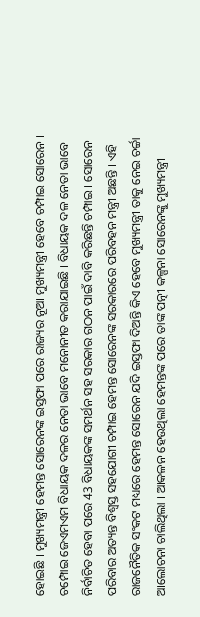ହୋଇଛି । ମୁଖ୍ୟମନ୍ତ୍ରୀ ହେମନ୍ତ ସୋରେନଙ୍କ ଇସ୍ତଫା ପରେ ରାଜ୍ୟର ନୂଆ ମୁଖ୍ୟମନ୍ତ୍ରୀ ହେବେ ଚମ୍ପାଇ ସୋରେନ । ଚମ୍ପୋଇ ଜେଏମଏମ ବିଧାୟକ ଦଳର ନେତା ଭାବେ ମନୋନୀତ କରାଯାଇଛି । ବିଧାୟକ ଦଳ ନେତା ଭାବେ ନିର୍ବାଚିତ ହେବା ପରେ 43 ବିଧାୟକଙ୍କ ସମର୍ଥନ ସହ ସରକାର ଗଠନ ପାଇଁ ଦାବି କରିଛନ୍ତି ଚମ୍ପାଇ । ସୋରେନ ପରିବାର ଅତ୍ୟନ୍ତ ବିଶ୍ବସ୍ତ ସହଯୋଗୀ ଚମ୍ପାଇ ହେମନ୍ତ ସୋରେନଙ୍କ ସରକାରରେ ପରିବହନ ମନ୍ତ୍ରୀ ଅଛନ୍ତି । ଏହି ରାଜନୈତିକ ସଂକଟ ମଧ୍ୟରେ ହେମନ୍ତ ସୋରେନ ଯଦି ଇସ୍ତଫା ଦିଅନ୍ତି କିଏ ହେବେ ମୁଖ୍ୟମନ୍ତ୍ରୀ ତାକୁ ନେଇ ଚର୍ଚ୍ଚା ଆଲୋଚନା ଚାଲିଥିଲା । ଆକଳନ ହେଉଥିଲା ହେମନ୍ତଙ୍କ ପରେ ତାଙ୍କ ପତ୍ନୀ କଳ୍ପନା ସୋରେନଙ୍କୁ ମୁଖ୍ୟମନ୍ତ୍ରୀ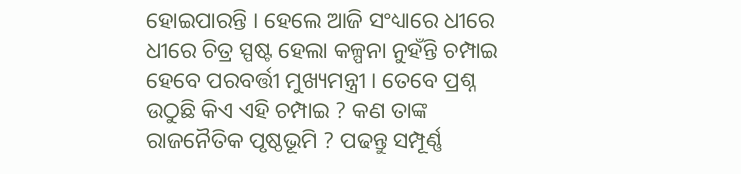ହୋଇପାରନ୍ତି । ହେଲେ ଆଜି ସଂଧ୍ୟାରେ ଧୀରେ ଧୀରେ ଚିତ୍ର ସ୍ପଷ୍ଟ ହେଲା କଳ୍ପନା ନୁହଁନ୍ତି ଚମ୍ପାଇ ହେବେ ପରବର୍ତ୍ତୀ ମୁଖ୍ୟମନ୍ତ୍ରୀ । ତେବେ ପ୍ରଶ୍ନ ଉଠୁଛି କିଏ ଏହି ଚମ୍ପାଇ ? କଣ ତାଙ୍କ ରାଜନୈତିକ ପୃଷ୍ଠଭୂମି ? ପଢନ୍ତୁ ସମ୍ପୂର୍ଣ୍ଣ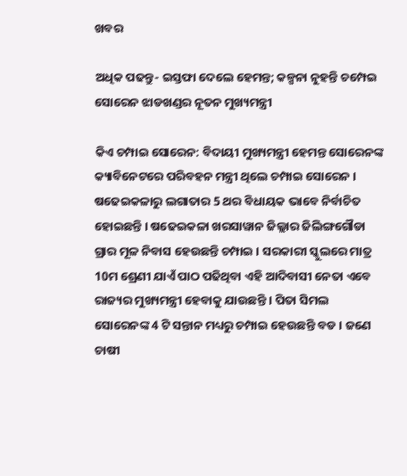ଖବର

ଅଧିକ ପଢନ୍ତୁ- ଇସ୍ତଫା ଦେଲେ ହେମନ୍ତ; କଳ୍ପନା ନୁହନ୍ତି ଚମ୍ପେଇ ସୋରେନ ଝାଡଖଣ୍ଡର ନୂତନ ମୁଖ୍ୟମନ୍ତ୍ରୀ

କିଏ ଚମ୍ପାଇ ସୋରେନ: ବିଦାୟୀ ମୁଖ୍ୟମନ୍ତ୍ରୀ ହେମନ୍ତ ସୋରେନଙ୍କ କ୍ୟାବିନେଟରେ ପରିବହନ ମନ୍ତ୍ରୀ ଥିଲେ ଚମ୍ପାଇ ସୋରେନ । ଷଢେଇକଳାରୁ ଲଗାତାର 5 ଥର ବିଧାୟକ ଭାବେ ନିର୍ବାଚିତ ହୋଇଛନ୍ତି । ଷଢେଇକଳା ଖରସାୱାନ ଜିଲ୍ଲାର ଜିଲିଙ୍ଗଗୌଡା ଗ୍ରାର ମୂଳ ନିବାସ ହେଉଛନ୍ତି ଚମ୍ପାଇ । ସରକାରୀ ସ୍କୁଲରେ ମାତ୍ର 10ମ ଶ୍ରେଣୀ ଯାଏଁ ପାଠ ପଢିଥିବା ଏହି ଆଦିବାସୀ ନେତା ଏବେ ରାଜ୍ୟର ମୁଖ୍ୟମନ୍ତ୍ରୀ ହେବାକୁ ଯାଉଛନ୍ତି । ପିତା ସିମଲ ସୋରେନଙ୍କ 4 ଟି ସନ୍ତାନ ମଧ୍ୟରୁ ଚମ୍ପାଇ ହେଉଛନ୍ତି ବଡ । ଜଣେ ଚାଷୀ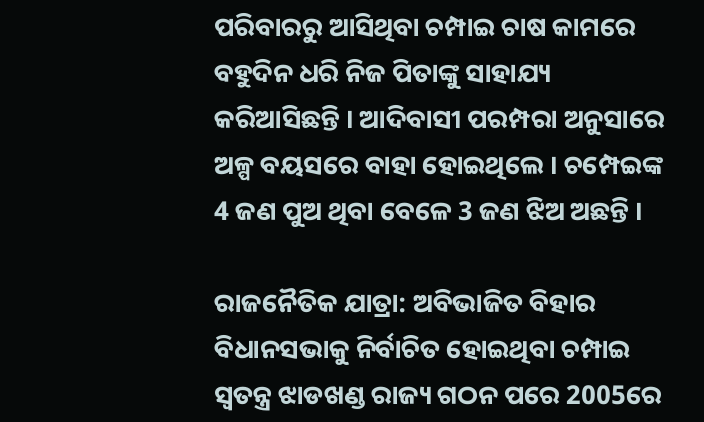ପରିବାରରୁ ଆସିଥିବା ଚମ୍ପାଇ ଚାଷ କାମରେ ବହୁଦିନ ଧରି ନିଜ ପିତାଙ୍କୁ ସାହାଯ୍ୟ କରିଆସିଛନ୍ତି । ଆଦିବାସୀ ପରମ୍ପରା ଅନୁସାରେ ଅଳ୍ପ ବୟସରେ ବାହା ହୋଇଥିଲେ । ଚମ୍ପେଇଙ୍କ 4 ଜଣ ପୁଅ ଥିବା ବେଳେ 3 ଜଣ ଝିଅ ଅଛନ୍ତି ।

ରାଜନୈତିକ ଯାତ୍ରା: ଅବିଭାଜିତ ବିହାର ବିଧାନସଭାକୁ ନିର୍ବାଚିତ ହୋଇଥିବା ଚମ୍ପାଇ ସ୍ବତନ୍ତ୍ର ଝାଡଖଣ୍ଡ ରାଜ୍ୟ ଗଠନ ପରେ 2005ରେ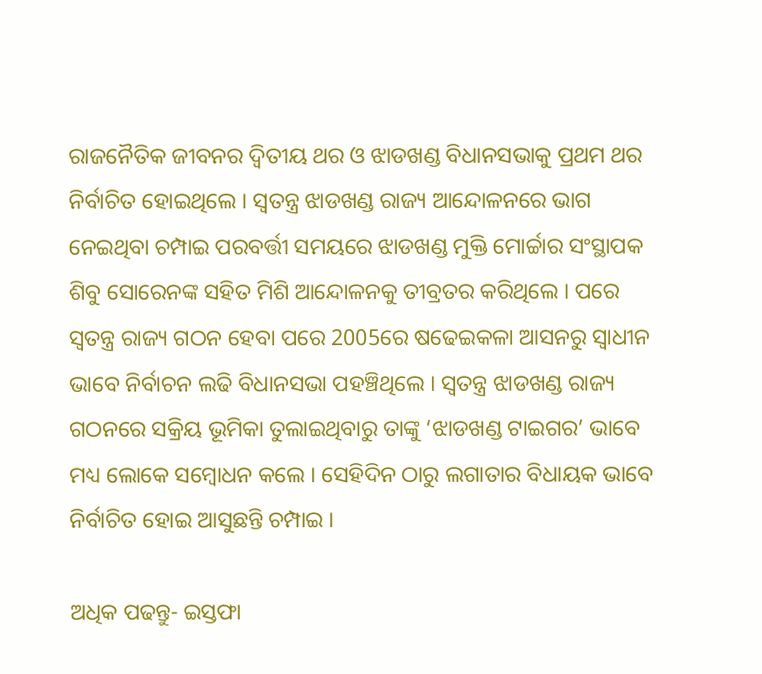ରାଜନୈତିକ ଜୀବନର ଦ୍ବିତୀୟ ଥର ଓ ଝାଡଖଣ୍ଡ ବିଧାନସଭାକୁ ପ୍ରଥମ ଥର ନିର୍ବାଚିତ ହୋଇଥିଲେ । ସ୍ବତନ୍ତ୍ର ଝାଡଖଣ୍ଡ ରାଜ୍ୟ ଆନ୍ଦୋଳନରେ ଭାଗ ନେଇଥିବା ଚମ୍ପାଇ ପରବର୍ତ୍ତୀ ସମୟରେ ଝାଡଖଣ୍ଡ ମୁକ୍ତି ମୋର୍ଚ୍ଚାର ସଂସ୍ଥାପକ ଶିବୁ ସୋରେନଙ୍କ ସହିତ ମିଶି ଆନ୍ଦୋଳନକୁ ତୀବ୍ରତର କରିଥିଲେ । ପରେ ସ୍ବତନ୍ତ୍ର ରାଜ୍ୟ ଗଠନ ହେବା ପରେ 2005ରେ ଷଢେଇକଳା ଆସନରୁ ସ୍ବାଧୀନ ଭାବେ ନିର୍ବାଚନ ଲଢି ବିଧାନସଭା ପହଞ୍ଚିଥିଲେ । ସ୍ବତନ୍ତ୍ର ଝାଡଖଣ୍ଡ ରାଜ୍ୟ ଗଠନରେ ସକ୍ରିୟ ଭୂମିକା ତୁଲାଇଥିବାରୁ ତାଙ୍କୁ ‘ଝାଡଖଣ୍ଡ ଟାଇଗର’ ଭାବେ ମଧ୍ୟ ଲୋକେ ସମ୍ବୋଧନ କଲେ । ସେହିଦିନ ଠାରୁ ଲଗାତାର ବିଧାୟକ ଭାବେ ନିର୍ବାଚିତ ହୋଇ ଆସୁଛନ୍ତି ଚମ୍ପାଇ ।

ଅଧିକ ପଢନ୍ତୁ- ଇସ୍ତଫା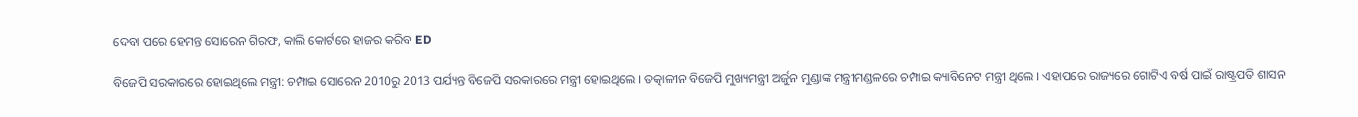ଦେବା ପରେ ହେମନ୍ତ ସୋରେନ ଗିରଫ, କାଲି କୋର୍ଟରେ ହାଜର କରିବ ED

ବିଜେପି ସରକାରରେ ହୋଇଥିଲେ ମନ୍ତ୍ରୀ: ଚମ୍ପାଇ ସୋରେନ 2010ରୁ 2013 ପର୍ଯ୍ୟନ୍ତ ବିଜେପି ସରକାରରେ ମନ୍ତ୍ରୀ ହୋଇଥିଲେ । ତତ୍କାଳୀନ ବିଜେପି ମୁଖ୍ୟମନ୍ତ୍ରୀ ଅର୍ଜୁନ ମୁଣ୍ଡାଙ୍କ ମନ୍ତ୍ରୀମଣ୍ଡଳରେ ଚମ୍ପାଇ କ୍ୟାବିନେଟ ମନ୍ତ୍ରୀ ଥିଲେ । ଏହାପରେ ରାଜ୍ୟରେ ଗୋଟିଏ ବର୍ଷ ପାଇଁ ରାଷ୍ଟ୍ରପତି ଶାସନ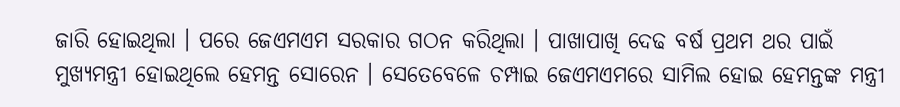ଜାରି ହୋଇଥିଲା । ପରେ ଜେଏମଏମ ସରକାର ଗଠନ କରିଥିଲା । ପାଖାପାଖି ଦେଢ ବର୍ଷ ପ୍ରଥମ ଥର ପାଇଁ ମୁଖ୍ୟମନ୍ତ୍ରୀ ହୋଇଥିଲେ ହେମନ୍ତ ସୋରେନ । ସେତେବେଳେ ଚମ୍ପାଇ ଜେଏମଏମରେ ସାମିଲ ହୋଇ ହେମନ୍ତଙ୍କ ମନ୍ତ୍ରୀ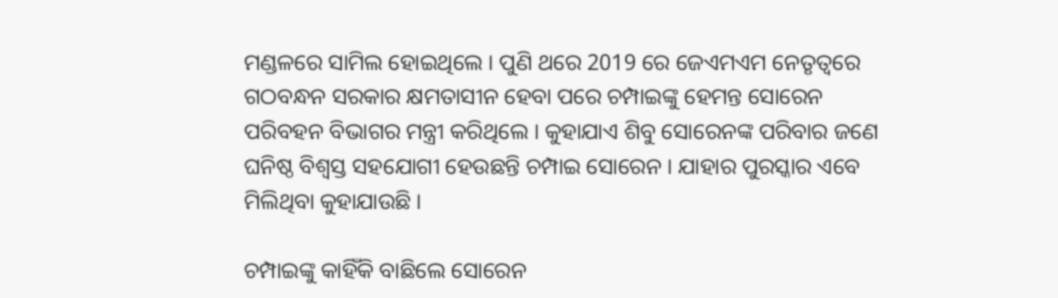ମଣ୍ଡଳରେ ସାମିଲ ହୋଇଥିଲେ । ପୁଣି ଥରେ 2019 ରେ ଜେଏମଏମ ନେତୃତ୍ବରେ ଗଠବନ୍ଧନ ସରକାର କ୍ଷମତାସୀନ ହେବା ପରେ ଚମ୍ପାଇଙ୍କୁ ହେମନ୍ତ ସୋରେନ ପରିବହନ ବିଭାଗର ମନ୍ତ୍ରୀ କରିଥିଲେ । କୁହାଯାଏ ଶିବୁ ସୋରେନଙ୍କ ପରିବାର ଜଣେ ଘନିଷ୍ଠ ବିଶ୍ବସ୍ତ ସହଯୋଗୀ ହେଉଛନ୍ତି ଚମ୍ପାଇ ସୋରେନ । ଯାହାର ପୁରସ୍କାର ଏବେ ମିଲିଥିବା କୁହାଯାଉଛି ।

ଚମ୍ପାଇଙ୍କୁ କାହିଁକି ବାଛିଲେ ସୋରେନ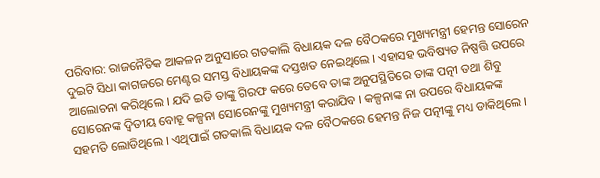ପରିବାର: ରାଜନୈତିକ ଆକଳନ ଅନୁସାରେ ଗତକାଲି ବିଧାୟକ ଦଳ ବୈଠକରେ ମୁଖ୍ୟମନ୍ତ୍ରୀ ହେମନ୍ତ ସୋରେନ ଦୁଇଟି ସିଧା କାଗଜରେ ମେଣ୍ଟର ସମସ୍ତ ବିଧାୟକଙ୍କ ଦସ୍ତଖତ ନେଇଥିଲେ । ଏହାସହ ଭବିଷ୍ୟତ ନିଷ୍ପତ୍ତି ଉପରେ ଆଲୋଚନା କରିଥିଲେ । ଯଦି ଇଡି ତାଙ୍କୁ ଗିରଫ କରେ ତେବେ ତାଙ୍କ ଅନୁପସ୍ଥିତିରେ ତାଙ୍କ ପତ୍ନୀ ତଥା ଶିବୁ ସୋରେନଙ୍କ ଦ୍ବିତୀୟ ବୋହୂ କଳ୍ପନା ସୋରେନଙ୍କୁ ମୁଖ୍ୟମନ୍ତ୍ରୀ କରାଯିବ । କଳ୍ପନାଙ୍କ ନା ଉପରେ ବିଧାୟକଙ୍କ ସହମତି ଲୋଡିଥିଲେ । ଏଥିପାଇଁ ଗତକାଲି ବିଧାୟକ ଦଳ ବୈଠକରେ ହେମନ୍ତ ନିଜ ପତ୍ନୀଙ୍କୁ ମଧ୍ୟ ଡାକିଥିଲେ ।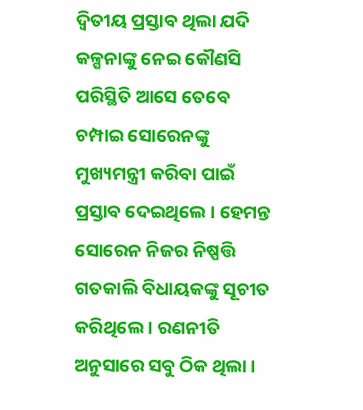ଦ୍ବିତୀୟ ପ୍ରସ୍ତାବ ଥିଲା ଯଦି କଳ୍ପନାଙ୍କୁ ନେଇ କୌଣସି ପରିସ୍ଥିତି ଆସେ ତେବେ ଚମ୍ପାଇ ସୋରେନଙ୍କୁ ମୁଖ୍ୟମନ୍ତ୍ରୀ କରିବା ପାଇଁ ପ୍ରସ୍ତାବ ଦେଇଥିଲେ । ହେମନ୍ତ ସୋରେନ ନିଜର ନିଷ୍ପତ୍ତି ଗତକାଲି ବିଧାୟକଙ୍କୁ ସୂଚୀତ କରିଥିଲେ । ରଣନୀତି ଅନୁସାରେ ସବୁ ଠିକ ଥିଲା ।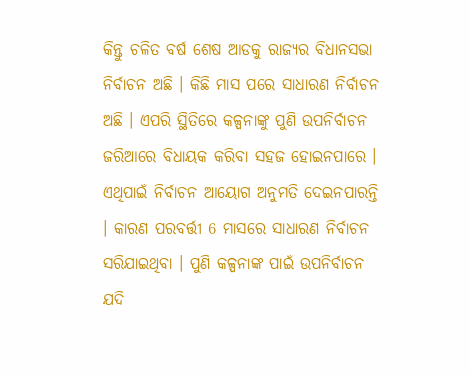କିନ୍ତୁ ଚଳିତ ବର୍ଷ ଶେଷ ଆଡକୁ ରାଜ୍ୟର ବିଧାନସଭା ନିର୍ବାଚନ ଅଛି । କିଛି ମାସ ପରେ ସାଧାରଣ ନିର୍ବାଚନ ଅଛି । ଏପରି ସ୍ଥିତିରେ କଳ୍ପନାଙ୍କୁ ପୁଣି ଉପନିର୍ବାଚନ ଜରିଆରେ ବିଧାୟକ କରିବା ସହଜ ହୋଇନପାରେ । ଏଥିପାଇଁ ନିର୍ବାଚନ ଆୟୋଗ ଅନୁମତି ଦେଇନପାରନ୍ତି । କାରଣ ପରବର୍ତ୍ତୀ 6 ମାସରେ ସାଧାରଣ ନିର୍ବାଚନ ସରିଯାଇଥିବା । ପୁଣି କଳ୍ପନାଙ୍କ ପାଇଁ ଉପନିର୍ବାଚନ ଯଦି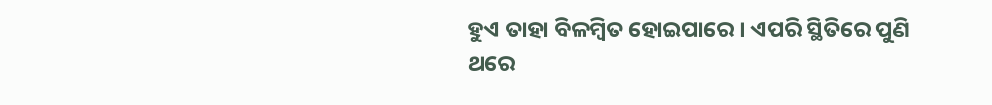ହୁଏ ତାହା ବିଳମ୍ବିତ ହୋଇପାରେ । ଏପରି ସ୍ଥିତିରେ ପୁଣି ଥରେ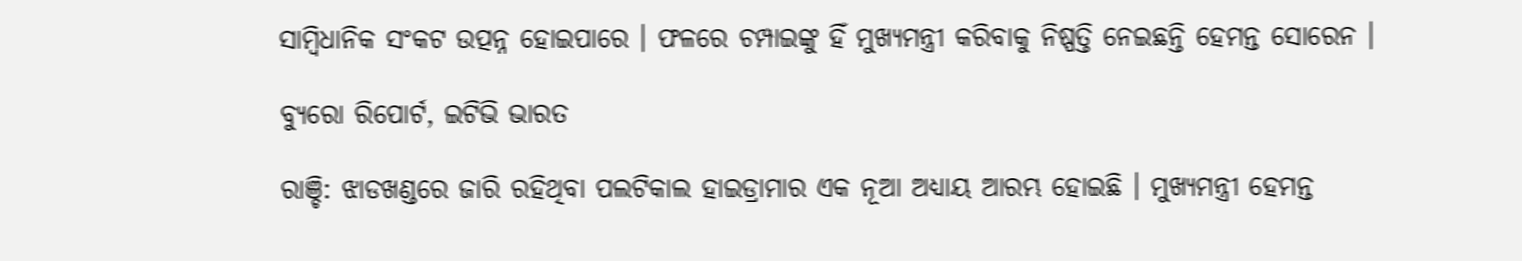ସାମ୍ବିଧାନିକ ସଂକଟ ଉତ୍ପନ୍ନ ହୋଇପାରେ । ଫଳରେ ଚମ୍ପାଇଙ୍କୁ ହିଁ ମୁଖ୍ୟମନ୍ତ୍ରୀ କରିବାକୁ ନିଷ୍ପତ୍ତି ନେଇଛନ୍ତି ହେମନ୍ତ ସୋରେନ ।

ବ୍ୟୁରୋ ରିପୋର୍ଟ, ଇଟିଭି ଭାରତ

ରାଞ୍ଚି: ଝାଡଖଣ୍ଡରେ ଜାରି ରହିଥିବା ପଲଟିକାଲ ହାଇଡ୍ରାମାର ଏକ ନୂଆ ଅଧ୍ୟାୟ ଆରମ୍ଭ ହୋଇଛି । ମୁଖ୍ୟମନ୍ତ୍ରୀ ହେମନ୍ତ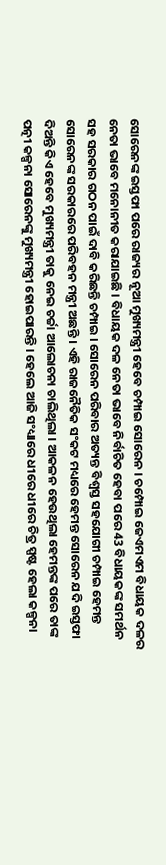ସୋରେନଙ୍କ ଇସ୍ତଫା ପରେ ରାଜ୍ୟର ନୂଆ ମୁଖ୍ୟମନ୍ତ୍ରୀ ହେବେ ଚମ୍ପାଇ ସୋରେନ । ଚମ୍ପୋଇ ଜେଏମଏମ ବିଧାୟକ ଦଳର ନେତା ଭାବେ ମନୋନୀତ କରାଯାଇଛି । ବିଧାୟକ ଦଳ ନେତା ଭାବେ ନିର୍ବାଚିତ ହେବା ପରେ 43 ବିଧାୟକଙ୍କ ସମର୍ଥନ ସହ ସରକାର ଗଠନ ପାଇଁ ଦାବି କରିଛନ୍ତି ଚମ୍ପାଇ । ସୋରେନ ପରିବାର ଅତ୍ୟନ୍ତ ବିଶ୍ବସ୍ତ ସହଯୋଗୀ ଚମ୍ପାଇ ହେମନ୍ତ ସୋରେନଙ୍କ ସରକାରରେ ପରିବହନ ମନ୍ତ୍ରୀ ଅଛନ୍ତି । ଏହି ରାଜନୈତିକ ସଂକଟ ମଧ୍ୟରେ ହେମନ୍ତ ସୋରେନ ଯଦି ଇସ୍ତଫା ଦିଅନ୍ତି କିଏ ହେବେ ମୁଖ୍ୟମନ୍ତ୍ରୀ ତାକୁ ନେଇ ଚର୍ଚ୍ଚା ଆଲୋଚନା ଚାଲିଥିଲା । ଆକଳନ ହେଉଥିଲା ହେମନ୍ତଙ୍କ ପରେ ତାଙ୍କ ପତ୍ନୀ କଳ୍ପନା ସୋରେନଙ୍କୁ ମୁଖ୍ୟମନ୍ତ୍ରୀ ହୋଇପାରନ୍ତି । ହେଲେ ଆଜି ସଂଧ୍ୟାରେ ଧୀରେ ଧୀରେ ଚିତ୍ର ସ୍ପଷ୍ଟ ହେଲା କଳ୍ପନା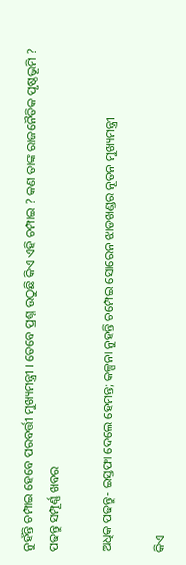ନୁହଁନ୍ତି ଚମ୍ପାଇ ହେବେ ପରବର୍ତ୍ତୀ ମୁଖ୍ୟମନ୍ତ୍ରୀ । ତେବେ ପ୍ରଶ୍ନ ଉଠୁଛି କିଏ ଏହି ଚମ୍ପାଇ ? କଣ ତାଙ୍କ ରାଜନୈତିକ ପୃଷ୍ଠଭୂମି ? ପଢନ୍ତୁ ସମ୍ପୂର୍ଣ୍ଣ ଖବର

ଅଧିକ ପଢନ୍ତୁ- ଇସ୍ତଫା ଦେଲେ ହେମନ୍ତ; କଳ୍ପନା ନୁହନ୍ତି ଚମ୍ପେଇ ସୋରେନ ଝାଡଖଣ୍ଡର ନୂତନ ମୁଖ୍ୟମନ୍ତ୍ରୀ

କିଏ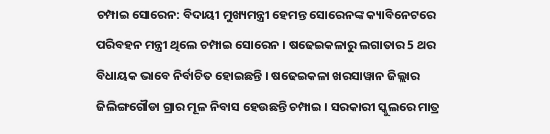ଚମ୍ପାଇ ସୋରେନ: ବିଦାୟୀ ମୁଖ୍ୟମନ୍ତ୍ରୀ ହେମନ୍ତ ସୋରେନଙ୍କ କ୍ୟାବିନେଟରେ ପରିବହନ ମନ୍ତ୍ରୀ ଥିଲେ ଚମ୍ପାଇ ସୋରେନ । ଷଢେଇକଳାରୁ ଲଗାତାର 5 ଥର ବିଧାୟକ ଭାବେ ନିର୍ବାଚିତ ହୋଇଛନ୍ତି । ଷଢେଇକଳା ଖରସାୱାନ ଜିଲ୍ଲାର ଜିଲିଙ୍ଗଗୌଡା ଗ୍ରାର ମୂଳ ନିବାସ ହେଉଛନ୍ତି ଚମ୍ପାଇ । ସରକାରୀ ସ୍କୁଲରେ ମାତ୍ର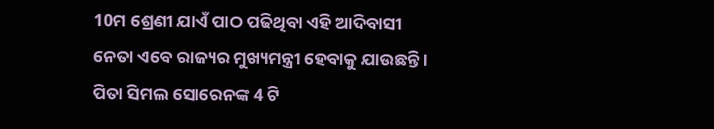10ମ ଶ୍ରେଣୀ ଯାଏଁ ପାଠ ପଢିଥିବା ଏହି ଆଦିବାସୀ ନେତା ଏବେ ରାଜ୍ୟର ମୁଖ୍ୟମନ୍ତ୍ରୀ ହେବାକୁ ଯାଉଛନ୍ତି । ପିତା ସିମଲ ସୋରେନଙ୍କ 4 ଟି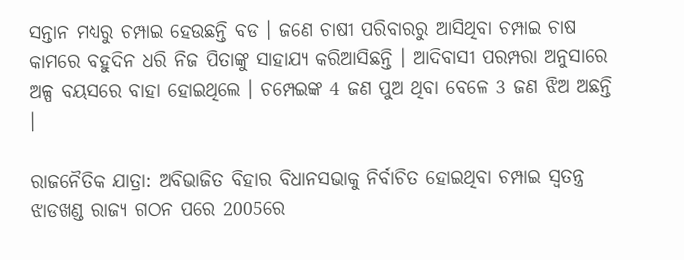ସନ୍ତାନ ମଧ୍ୟରୁ ଚମ୍ପାଇ ହେଉଛନ୍ତି ବଡ । ଜଣେ ଚାଷୀ ପରିବାରରୁ ଆସିଥିବା ଚମ୍ପାଇ ଚାଷ କାମରେ ବହୁଦିନ ଧରି ନିଜ ପିତାଙ୍କୁ ସାହାଯ୍ୟ କରିଆସିଛନ୍ତି । ଆଦିବାସୀ ପରମ୍ପରା ଅନୁସାରେ ଅଳ୍ପ ବୟସରେ ବାହା ହୋଇଥିଲେ । ଚମ୍ପେଇଙ୍କ 4 ଜଣ ପୁଅ ଥିବା ବେଳେ 3 ଜଣ ଝିଅ ଅଛନ୍ତି ।

ରାଜନୈତିକ ଯାତ୍ରା: ଅବିଭାଜିତ ବିହାର ବିଧାନସଭାକୁ ନିର୍ବାଚିତ ହୋଇଥିବା ଚମ୍ପାଇ ସ୍ବତନ୍ତ୍ର ଝାଡଖଣ୍ଡ ରାଜ୍ୟ ଗଠନ ପରେ 2005ରେ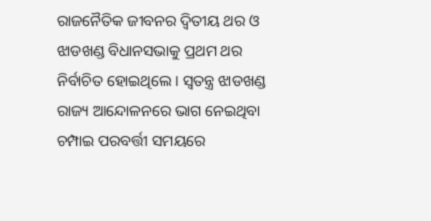ରାଜନୈତିକ ଜୀବନର ଦ୍ବିତୀୟ ଥର ଓ ଝାଡଖଣ୍ଡ ବିଧାନସଭାକୁ ପ୍ରଥମ ଥର ନିର୍ବାଚିତ ହୋଇଥିଲେ । ସ୍ବତନ୍ତ୍ର ଝାଡଖଣ୍ଡ ରାଜ୍ୟ ଆନ୍ଦୋଳନରେ ଭାଗ ନେଇଥିବା ଚମ୍ପାଇ ପରବର୍ତ୍ତୀ ସମୟରେ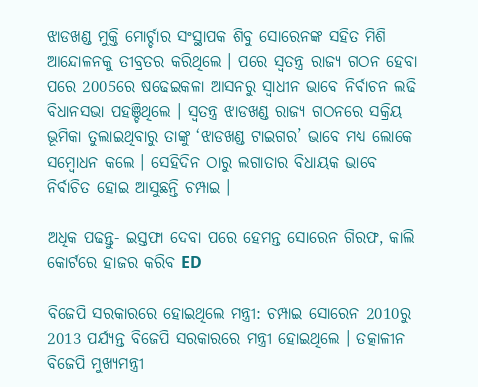ଝାଡଖଣ୍ଡ ମୁକ୍ତି ମୋର୍ଚ୍ଚାର ସଂସ୍ଥାପକ ଶିବୁ ସୋରେନଙ୍କ ସହିତ ମିଶି ଆନ୍ଦୋଳନକୁ ତୀବ୍ରତର କରିଥିଲେ । ପରେ ସ୍ବତନ୍ତ୍ର ରାଜ୍ୟ ଗଠନ ହେବା ପରେ 2005ରେ ଷଢେଇକଳା ଆସନରୁ ସ୍ବାଧୀନ ଭାବେ ନିର୍ବାଚନ ଲଢି ବିଧାନସଭା ପହଞ୍ଚିଥିଲେ । ସ୍ବତନ୍ତ୍ର ଝାଡଖଣ୍ଡ ରାଜ୍ୟ ଗଠନରେ ସକ୍ରିୟ ଭୂମିକା ତୁଲାଇଥିବାରୁ ତାଙ୍କୁ ‘ଝାଡଖଣ୍ଡ ଟାଇଗର’ ଭାବେ ମଧ୍ୟ ଲୋକେ ସମ୍ବୋଧନ କଲେ । ସେହିଦିନ ଠାରୁ ଲଗାତାର ବିଧାୟକ ଭାବେ ନିର୍ବାଚିତ ହୋଇ ଆସୁଛନ୍ତି ଚମ୍ପାଇ ।

ଅଧିକ ପଢନ୍ତୁ- ଇସ୍ତଫା ଦେବା ପରେ ହେମନ୍ତ ସୋରେନ ଗିରଫ, କାଲି କୋର୍ଟରେ ହାଜର କରିବ ED

ବିଜେପି ସରକାରରେ ହୋଇଥିଲେ ମନ୍ତ୍ରୀ: ଚମ୍ପାଇ ସୋରେନ 2010ରୁ 2013 ପର୍ଯ୍ୟନ୍ତ ବିଜେପି ସରକାରରେ ମନ୍ତ୍ରୀ ହୋଇଥିଲେ । ତତ୍କାଳୀନ ବିଜେପି ମୁଖ୍ୟମନ୍ତ୍ରୀ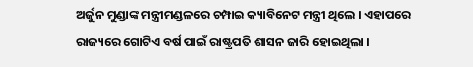ଅର୍ଜୁନ ମୁଣ୍ଡାଙ୍କ ମନ୍ତ୍ରୀମଣ୍ଡଳରେ ଚମ୍ପାଇ କ୍ୟାବିନେଟ ମନ୍ତ୍ରୀ ଥିଲେ । ଏହାପରେ ରାଜ୍ୟରେ ଗୋଟିଏ ବର୍ଷ ପାଇଁ ରାଷ୍ଟ୍ରପତି ଶାସନ ଜାରି ହୋଇଥିଲା ।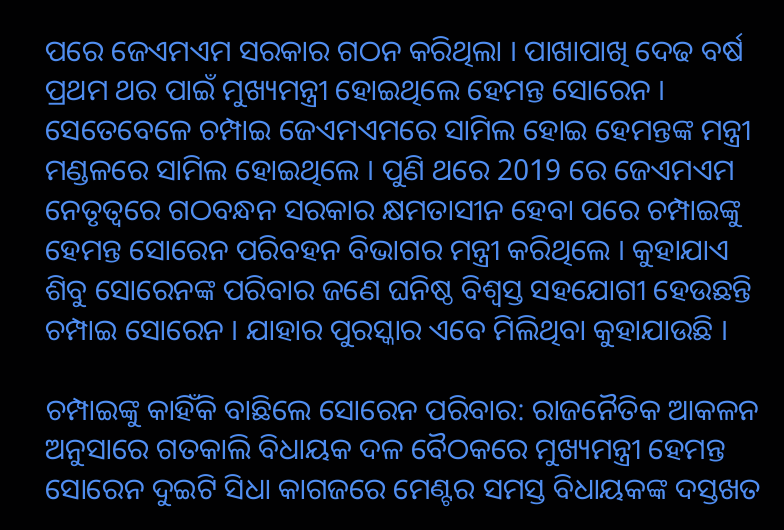ପରେ ଜେଏମଏମ ସରକାର ଗଠନ କରିଥିଲା । ପାଖାପାଖି ଦେଢ ବର୍ଷ ପ୍ରଥମ ଥର ପାଇଁ ମୁଖ୍ୟମନ୍ତ୍ରୀ ହୋଇଥିଲେ ହେମନ୍ତ ସୋରେନ । ସେତେବେଳେ ଚମ୍ପାଇ ଜେଏମଏମରେ ସାମିଲ ହୋଇ ହେମନ୍ତଙ୍କ ମନ୍ତ୍ରୀ ମଣ୍ଡଳରେ ସାମିଲ ହୋଇଥିଲେ । ପୁଣି ଥରେ 2019 ରେ ଜେଏମଏମ ନେତୃତ୍ବରେ ଗଠବନ୍ଧନ ସରକାର କ୍ଷମତାସୀନ ହେବା ପରେ ଚମ୍ପାଇଙ୍କୁ ହେମନ୍ତ ସୋରେନ ପରିବହନ ବିଭାଗର ମନ୍ତ୍ରୀ କରିଥିଲେ । କୁହାଯାଏ ଶିବୁ ସୋରେନଙ୍କ ପରିବାର ଜଣେ ଘନିଷ୍ଠ ବିଶ୍ବସ୍ତ ସହଯୋଗୀ ହେଉଛନ୍ତି ଚମ୍ପାଇ ସୋରେନ । ଯାହାର ପୁରସ୍କାର ଏବେ ମିଲିଥିବା କୁହାଯାଉଛି ।

ଚମ୍ପାଇଙ୍କୁ କାହିଁକି ବାଛିଲେ ସୋରେନ ପରିବାର: ରାଜନୈତିକ ଆକଳନ ଅନୁସାରେ ଗତକାଲି ବିଧାୟକ ଦଳ ବୈଠକରେ ମୁଖ୍ୟମନ୍ତ୍ରୀ ହେମନ୍ତ ସୋରେନ ଦୁଇଟି ସିଧା କାଗଜରେ ମେଣ୍ଟର ସମସ୍ତ ବିଧାୟକଙ୍କ ଦସ୍ତଖତ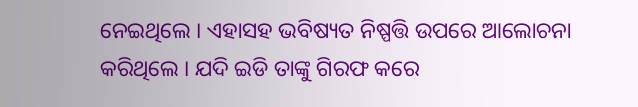ନେଇଥିଲେ । ଏହାସହ ଭବିଷ୍ୟତ ନିଷ୍ପତ୍ତି ଉପରେ ଆଲୋଚନା କରିଥିଲେ । ଯଦି ଇଡି ତାଙ୍କୁ ଗିରଫ କରେ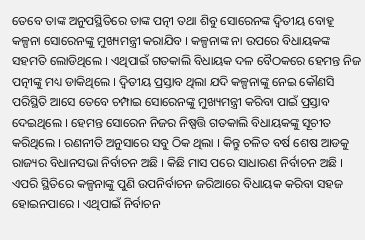ତେବେ ତାଙ୍କ ଅନୁପସ୍ଥିତିରେ ତାଙ୍କ ପତ୍ନୀ ତଥା ଶିବୁ ସୋରେନଙ୍କ ଦ୍ବିତୀୟ ବୋହୂ କଳ୍ପନା ସୋରେନଙ୍କୁ ମୁଖ୍ୟମନ୍ତ୍ରୀ କରାଯିବ । କଳ୍ପନାଙ୍କ ନା ଉପରେ ବିଧାୟକଙ୍କ ସହମତି ଲୋଡିଥିଲେ । ଏଥିପାଇଁ ଗତକାଲି ବିଧାୟକ ଦଳ ବୈଠକରେ ହେମନ୍ତ ନିଜ ପତ୍ନୀଙ୍କୁ ମଧ୍ୟ ଡାକିଥିଲେ । ଦ୍ବିତୀୟ ପ୍ରସ୍ତାବ ଥିଲା ଯଦି କଳ୍ପନାଙ୍କୁ ନେଇ କୌଣସି ପରିସ୍ଥିତି ଆସେ ତେବେ ଚମ୍ପାଇ ସୋରେନଙ୍କୁ ମୁଖ୍ୟମନ୍ତ୍ରୀ କରିବା ପାଇଁ ପ୍ରସ୍ତାବ ଦେଇଥିଲେ । ହେମନ୍ତ ସୋରେନ ନିଜର ନିଷ୍ପତ୍ତି ଗତକାଲି ବିଧାୟକଙ୍କୁ ସୂଚୀତ କରିଥିଲେ । ରଣନୀତି ଅନୁସାରେ ସବୁ ଠିକ ଥିଲା । କିନ୍ତୁ ଚଳିତ ବର୍ଷ ଶେଷ ଆଡକୁ ରାଜ୍ୟର ବିଧାନସଭା ନିର୍ବାଚନ ଅଛି । କିଛି ମାସ ପରେ ସାଧାରଣ ନିର୍ବାଚନ ଅଛି । ଏପରି ସ୍ଥିତିରେ କଳ୍ପନାଙ୍କୁ ପୁଣି ଉପନିର୍ବାଚନ ଜରିଆରେ ବିଧାୟକ କରିବା ସହଜ ହୋଇନପାରେ । ଏଥିପାଇଁ ନିର୍ବାଚନ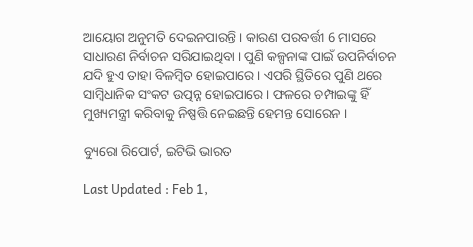ଆୟୋଗ ଅନୁମତି ଦେଇନପାରନ୍ତି । କାରଣ ପରବର୍ତ୍ତୀ 6 ମାସରେ ସାଧାରଣ ନିର୍ବାଚନ ସରିଯାଇଥିବା । ପୁଣି କଳ୍ପନାଙ୍କ ପାଇଁ ଉପନିର୍ବାଚନ ଯଦି ହୁଏ ତାହା ବିଳମ୍ବିତ ହୋଇପାରେ । ଏପରି ସ୍ଥିତିରେ ପୁଣି ଥରେ ସାମ୍ବିଧାନିକ ସଂକଟ ଉତ୍ପନ୍ନ ହୋଇପାରେ । ଫଳରେ ଚମ୍ପାଇଙ୍କୁ ହିଁ ମୁଖ୍ୟମନ୍ତ୍ରୀ କରିବାକୁ ନିଷ୍ପତ୍ତି ନେଇଛନ୍ତି ହେମନ୍ତ ସୋରେନ ।

ବ୍ୟୁରୋ ରିପୋର୍ଟ, ଇଟିଭି ଭାରତ

Last Updated : Feb 1,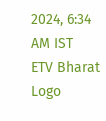2024, 6:34 AM IST
ETV Bharat Logo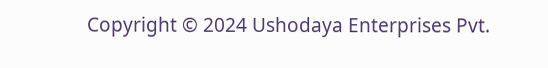Copyright © 2024 Ushodaya Enterprises Pvt.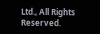Ltd., All Rights Reserved.